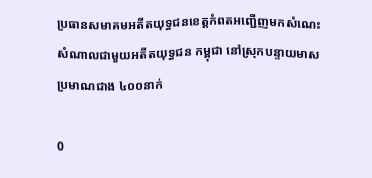ប្រធានសមាគមអតីតយុទ្ធជនខេត្តកំពតអញ្ជើញមកសំណេះសំណាលជាមួយអតីតយុទ្ធជន កម្ពុជា នៅស្រុកបន្ទាយមាស ប្រមាណជាង ៤០០នាក់

0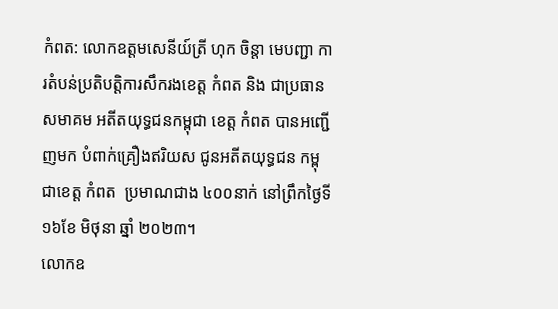កំពត: លោកឧត្តមសេនីយ៍ត្រី ហុក ចិន្តា មេបញ្ជា ការតំបន់ប្រតិបត្តិការសឹករងខេត្ត កំពត និង ជាប្រធានសមាគម អតីតយុទ្ធជនកម្ពុជា ខេត្ត កំពត បានអញ្ជើញមក បំពាក់គ្រឿងឥរិយស ជូនអតីតយុទ្ធជន កម្ពុជាខេត្ត កំពត  ប្រមាណជាង ៤០០នាក់ នៅព្រឹកថ្ងៃទី ១៦ខែ មិថុនា ឆ្នាំ ២០២៣។
លោកឧ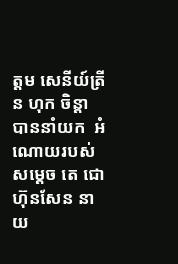ត្តម សេនីយ៍ត្រីន ហុក ចិន្តា បាននាំយក  អំណោយរបស់ សម្ដេច តេ ជោហ៊ុនសែន នាយ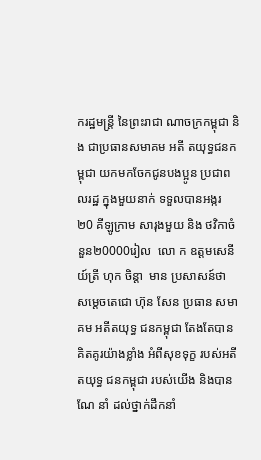ករដ្ឋមន្ត្រី នៃព្រះរាជា ណាចក្រកម្ពុជា និង ជាប្រធានសមាគម អតី តយុទ្ធជនកម្ពុជា យកមកចែកជូនបងប្អូន ប្រជាពលរដ្ឋ ក្នុងមួយនាក់ ទទួលបានអង្ករ ២0 គីឡូក្រាម សារុងមួយ និង ថវិកាចំនួន២0000រៀល  លោ ក ឧត្តមសេនីយ៍ត្រី ហុក ចិន្តា  មាន ប្រសាសន៍ថា សម្ដេចតេជោ ហ៊ុន សែន ប្រធាន សមាគម អតីតយុទ្ធ ជនកម្ពុជា តែងតែបានគិតគូរយ៉ាងខ្លាំង អំពីសុខទុក្ខ របស់អតីតយុទ្ធ ជនកម្ពុជា របស់យើង និងបានណែ នាំ ដល់ថ្នាក់ដឹកនាំ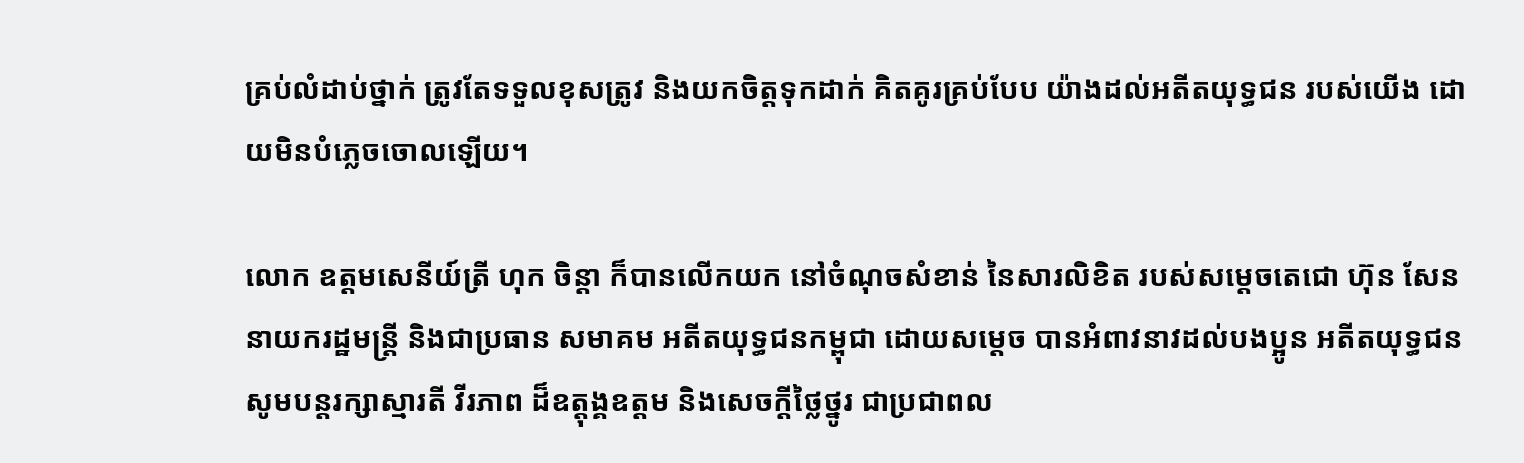គ្រប់លំដាប់ថ្នាក់ ត្រូវតែទទួលខុសត្រូវ និងយកចិត្តទុកដាក់ គិតគូរគ្រប់បែប យ៉ាងដល់អតីតយុទ្ធជន របស់យើង ដោយមិនបំភ្លេចចោលឡើយ។

លោក ឧត្តមសេនីយ៍ត្រី ហុក ចិន្តា ក៏បានលើកយក នៅចំណុចសំខាន់ នៃសារលិខិត របស់សម្ដេចតេជោ ហ៊ុន សែន នាយករដ្ឋមន្ត្រី និងជាប្រធាន សមាគម អតីតយុទ្ធជនកម្ពុជា ដោយសម្ដេច បានអំពាវនាវដល់បងប្អូន អតីតយុទ្ធជន សូមបន្តរក្សាស្មារតី វីរភាព ដ៏ឧត្តុង្គឧត្តម និងសេចក្តីថ្លៃថ្នូរ ជាប្រជាពល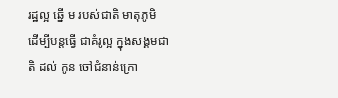រដ្ឋល្អ ឆ្នើ ម របស់ជាតិ មាតុភូមិ ដើម្បីបន្តធ្វើ ជាគំរូល្អ ក្នុងសង្គមជាតិ ដល់ កូន ចៅជំនាន់ក្រោ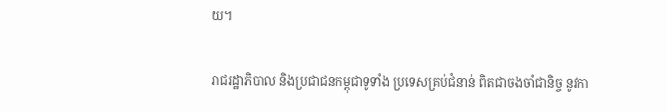យ។

រាជរដ្ឋាភិបាល និងប្រជាជនកម្ពុជាទូទាំង ប្រទេសគ្រប់ជំនាន់ ពិតជាចងចាំជានិច្ច នូវកា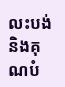លះបង់ និងគុ ណបំ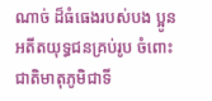ណាច់ ដ៏ធំធេងរបស់បង ប្អូនអតីតយុទ្ធជនគ្រប់រូប ចំពោះជាតិមាតុភូមិជាទី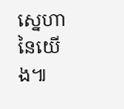ស្នេហានៃយើង៕